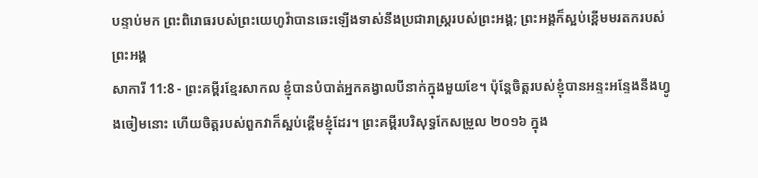បន្ទាប់មក ព្រះពិរោធរបស់ព្រះយេហូវ៉ាបានឆេះឡើងទាស់នឹងប្រជារាស្ត្ររបស់ព្រះអង្គ; ព្រះអង្គក៏ស្អប់ខ្ពើមមរតករបស់ព្រះអង្គ
សាការី 11:8 - ព្រះគម្ពីរខ្មែរសាកល ខ្ញុំបានបំបាត់អ្នកគង្វាលបីនាក់ក្នុងមួយខែ។ ប៉ុន្តែចិត្តរបស់ខ្ញុំបានអន្ទះអន្ទែងនឹងហ្វូងចៀមនោះ ហើយចិត្តរបស់ពួកវាក៏ស្អប់ខ្ពើមខ្ញុំដែរ។ ព្រះគម្ពីរបរិសុទ្ធកែសម្រួល ២០១៦ ក្នុង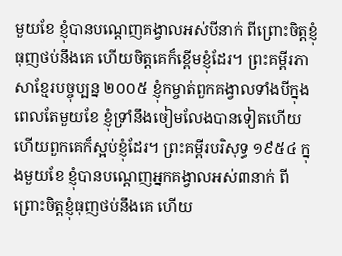មួយខែ ខ្ញុំបានបណ្តេញគង្វាលអស់បីនាក់ ពីព្រោះចិត្តខ្ញុំធុញថប់នឹងគេ ហើយចិត្តគេក៏ខ្ពើមខ្ញុំដែរ។ ព្រះគម្ពីរភាសាខ្មែរបច្ចុប្បន្ន ២០០៥ ខ្ញុំកម្ចាត់ពួកគង្វាលទាំងបីក្នុងពេលតែមួយខែ ខ្ញុំទ្រាំនឹងចៀមលែងបានទៀតហើយ ហើយពួកគេក៏ស្អប់ខ្ញុំដែរ។ ព្រះគម្ពីរបរិសុទ្ធ ១៩៥៤ ក្នុងមួយខែ ខ្ញុំបានបណ្តេញអ្នកគង្វាលអស់៣នាក់ ពីព្រោះចិត្តខ្ញុំធុញថប់នឹងគេ ហើយ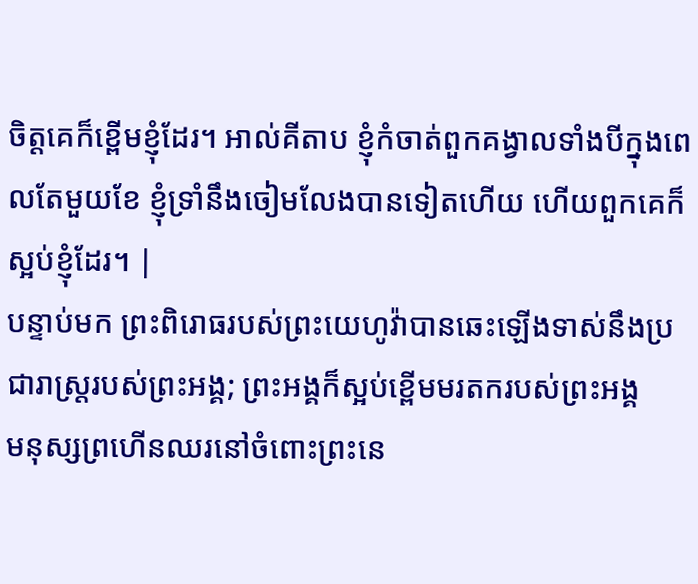ចិត្តគេក៏ខ្ពើមខ្ញុំដែរ។ អាល់គីតាប ខ្ញុំកំចាត់ពួកគង្វាលទាំងបីក្នុងពេលតែមួយខែ ខ្ញុំទ្រាំនឹងចៀមលែងបានទៀតហើយ ហើយពួកគេក៏ស្អប់ខ្ញុំដែរ។ |
បន្ទាប់មក ព្រះពិរោធរបស់ព្រះយេហូវ៉ាបានឆេះឡើងទាស់នឹងប្រជារាស្ត្ររបស់ព្រះអង្គ; ព្រះអង្គក៏ស្អប់ខ្ពើមមរតករបស់ព្រះអង្គ
មនុស្សព្រហើនឈរនៅចំពោះព្រះនេ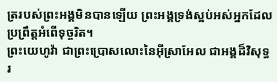ត្ររបស់ព្រះអង្គមិនបានឡើយ ព្រះអង្គទ្រង់ស្អប់អស់អ្នកដែលប្រព្រឹត្តអំពើទុច្ចរិត។
ព្រះយេហូវ៉ា ជាព្រះប្រោសលោះនៃអ៊ីស្រាអែល ជាអង្គដ៏វិសុទ្ធរ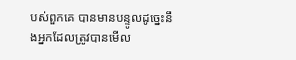បស់ពួកគេ បានមានបន្ទូលដូច្នេះនឹងអ្នកដែលត្រូវបានមើល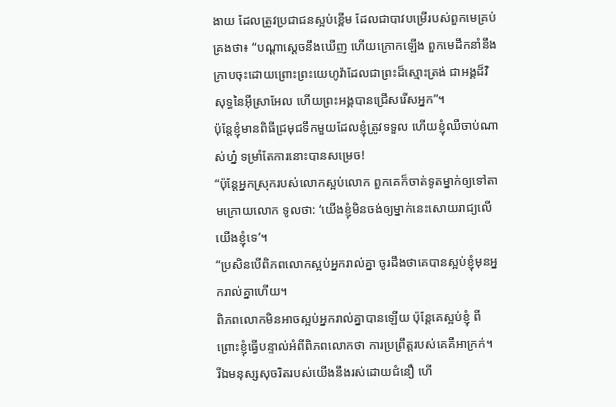ងាយ ដែលត្រូវប្រជាជនស្អប់ខ្ពើម ដែលជាបាវបម្រើរបស់ពួកមេគ្រប់គ្រងថា៖ “បណ្ដាស្ដេចនឹងឃើញ ហើយក្រោកឡើង ពួកមេដឹកនាំនឹងក្រាបចុះដោយព្រោះព្រះយេហូវ៉ាដែលជាព្រះដ៏ស្មោះត្រង់ ជាអង្គដ៏វិសុទ្ធនៃអ៊ីស្រាអែល ហើយព្រះអង្គបានជ្រើសរើសអ្នក”។
ប៉ុន្តែខ្ញុំមានពិធីជ្រមុជទឹកមួយដែលខ្ញុំត្រូវទទួល ហើយខ្ញុំឈឺចាប់ណាស់ហ្ន៎ ទម្រាំតែការនោះបានសម្រេច!
“ប៉ុន្តែអ្នកស្រុករបស់លោកស្អប់លោក ពួកគេក៏ចាត់ទូតម្នាក់ឲ្យទៅតាមក្រោយលោក ទូលថា: ‘យើងខ្ញុំមិនចង់ឲ្យម្នាក់នេះសោយរាជ្យលើយើងខ្ញុំទេ’។
“ប្រសិនបើពិភពលោកស្អប់អ្នករាល់គ្នា ចូរដឹងថាគេបានស្អប់ខ្ញុំមុនអ្នករាល់គ្នាហើយ។
ពិភពលោកមិនអាចស្អប់អ្នករាល់គ្នាបានឡើយ ប៉ុន្តែគេស្អប់ខ្ញុំ ពីព្រោះខ្ញុំធ្វើបន្ទាល់អំពីពិភពលោកថា ការប្រព្រឹត្តរបស់គេគឺអាក្រក់។
រីឯមនុស្សសុចរិតរបស់យើងនឹងរស់ដោយជំនឿ ហើ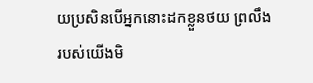យប្រសិនបើអ្នកនោះដកខ្លួនថយ ព្រលឹងរបស់យើងមិ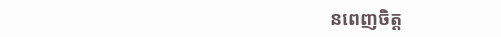នពេញចិត្ត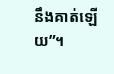នឹងគាត់ឡើយ”។